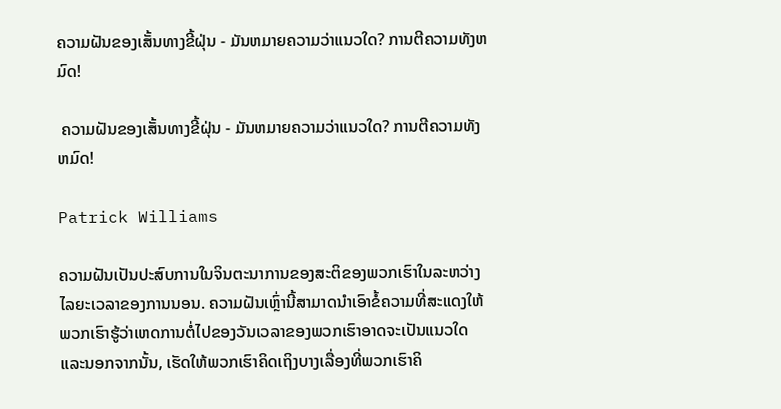ຄວາມຝັນຂອງເສັ້ນທາງຂີ້ຝຸ່ນ - ມັນຫມາຍຄວາມວ່າແນວໃດ? ການຕີຄວາມທັງຫມົດ!

 ຄວາມຝັນຂອງເສັ້ນທາງຂີ້ຝຸ່ນ - ມັນຫມາຍຄວາມວ່າແນວໃດ? ການຕີຄວາມທັງຫມົດ!

Patrick Williams

ຄວາມຝັນເປັນປະສົບການໃນຈິນຕະນາການຂອງສະຕິຂອງພວກເຮົາໃນລະຫວ່າງໄລຍະເວລາຂອງການນອນ. ຄວາມຝັນເຫຼົ່ານີ້ສາມາດນໍາເອົາຂໍ້ຄວາມທີ່ສະແດງໃຫ້ພວກເຮົາຮູ້ວ່າເຫດການຕໍ່ໄປຂອງວັນເວລາຂອງພວກເຮົາອາດຈະເປັນແນວໃດແລະນອກຈາກນັ້ນ, ເຮັດໃຫ້ພວກເຮົາຄິດເຖິງບາງເລື່ອງທີ່ພວກເຮົາຄິ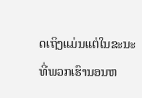ດເຖິງແມ່ນແຕ່ໃນຂະນະທີ່ພວກເຮົານອນຫ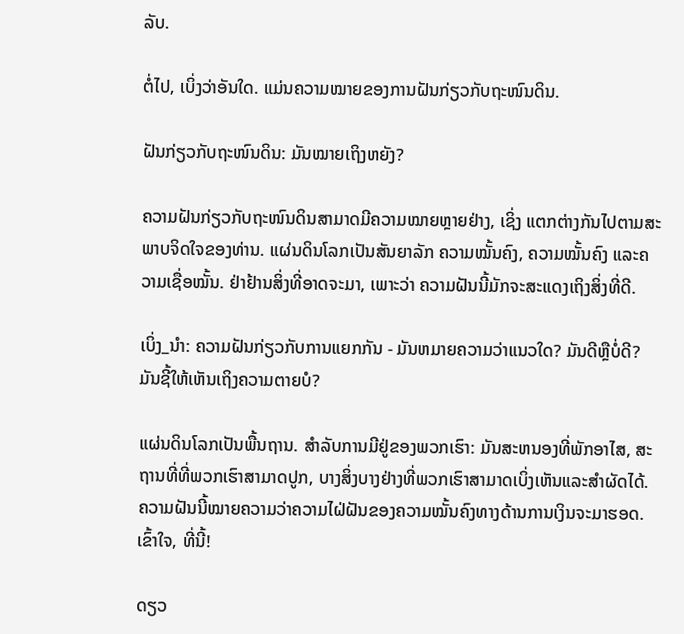ລັບ.

ຕໍ່ໄປ, ເບິ່ງວ່າອັນໃດ. ແມ່ນຄວາມໝາຍຂອງການຝັນກ່ຽວກັບຖະໜົນດິນ.

ຝັນກ່ຽວກັບຖະໜົນດິນ: ມັນໝາຍເຖິງຫຍັງ?

ຄວາມຝັນກ່ຽວກັບຖະໜົນດິນສາມາດມີຄວາມໝາຍຫຼາຍຢ່າງ, ເຊິ່ງ ແຕກຕ່າງກັນໄປຕາມສະພາບຈິດໃຈຂອງທ່ານ. ແຜ່ນດິນໂລກເປັນສັນຍາລັກ ຄວາມໝັ້ນຄົງ, ຄວາມໝັ້ນຄົງ ແລະຄວາມເຊື່ອໝັ້ນ. ຢ່າຢ້ານສິ່ງທີ່ອາດຈະມາ, ເພາະວ່າ ຄວາມຝັນນີ້ມັກຈະສະແດງເຖິງສິ່ງທີ່ດີ.

ເບິ່ງ_ນຳ: ຄວາມຝັນກ່ຽວກັບການແຍກກັນ - ມັນຫມາຍຄວາມວ່າແນວໃດ? ມັນດີຫຼືບໍ່ດີ? ມັນຊີ້ໃຫ້ເຫັນເຖິງຄວາມຕາຍບໍ?

ແຜ່ນດິນໂລກເປັນພື້ນຖານ. ສໍາລັບການມີຢູ່ຂອງພວກເຮົາ: ມັນສະຫນອງທີ່ພັກອາໄສ, ສະຖານທີ່ທີ່ພວກເຮົາສາມາດປູກ, ບາງສິ່ງບາງຢ່າງທີ່ພວກເຮົາສາມາດເບິ່ງເຫັນແລະສໍາຜັດໄດ້. ຄວາມຝັນນີ້ໝາຍຄວາມວ່າຄວາມໄຝ່ຝັນຂອງຄວາມໝັ້ນຄົງທາງດ້ານການເງິນຈະມາຮອດ. ເຂົ້າໃຈ, ທີ່ນີ້!

ດຽວ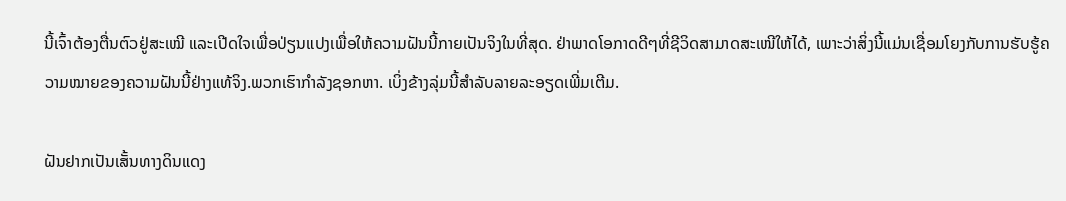ນີ້ເຈົ້າຕ້ອງຕື່ນຕົວຢູ່ສະເໝີ ແລະເປີດໃຈເພື່ອປ່ຽນແປງເພື່ອໃຫ້ຄວາມຝັນນີ້ກາຍເປັນຈິງໃນທີ່ສຸດ. ຢ່າພາດໂອກາດດີໆທີ່ຊີວິດສາມາດສະເໜີໃຫ້ໄດ້, ເພາະວ່າສິ່ງນີ້ແມ່ນເຊື່ອມໂຍງກັບການຮັບຮູ້ຄວາມໝາຍຂອງຄວາມຝັນນີ້ຢ່າງແທ້ຈິງ.ພວກເຮົາກໍາລັງຊອກຫາ. ເບິ່ງຂ້າງລຸ່ມນີ້ສໍາລັບລາຍລະອຽດເພີ່ມເຕີມ.

ຝັນຢາກເປັນເສັ້ນທາງດິນແດງ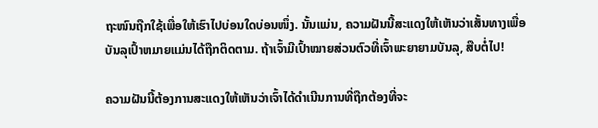ຖະໜົນຖືກໃຊ້ເພື່ອໃຫ້ເຮົາໄປບ່ອນໃດບ່ອນໜຶ່ງ. ນັ້ນແມ່ນ, ຄວາມຝັນນີ້ສະແດງໃຫ້ເຫັນວ່າເສັ້ນທາງເພື່ອບັນລຸເປົ້າຫມາຍແມ່ນໄດ້ຖືກຕິດຕາມ. ຖ້າເຈົ້າມີເປົ້າໝາຍສ່ວນຕົວທີ່ເຈົ້າພະຍາຍາມບັນລຸ, ສືບຕໍ່ໄປ!

ຄວາມຝັນນີ້ຕ້ອງການສະແດງໃຫ້ເຫັນວ່າເຈົ້າໄດ້ດຳເນີນການທີ່ຖືກຕ້ອງທີ່ຈະ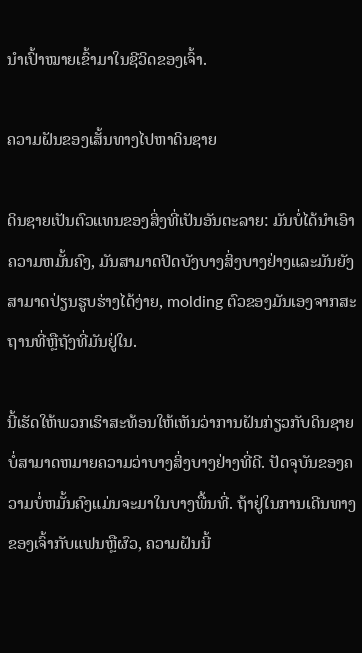ນຳເປົ້າໝາຍເຂົ້າມາໃນຊີວິດຂອງເຈົ້າ.

ຄວາມຝັນຂອງເສັ້ນທາງໄປຫາດິນຊາຍ

ດິນຊາຍເປັນຕົວແທນຂອງສິ່ງທີ່ເປັນອັນຕະລາຍ: ມັນບໍ່ໄດ້ນໍາເອົາຄວາມຫມັ້ນຄົງ, ມັນສາມາດປິດບັງບາງສິ່ງບາງຢ່າງແລະມັນຍັງສາມາດປ່ຽນຮູບຮ່າງໄດ້ງ່າຍ, molding ຕົວຂອງມັນເອງຈາກສະຖານທີ່ຫຼືຖັງທີ່ມັນຢູ່ໃນ.

ນີ້ເຮັດໃຫ້ພວກເຮົາສະທ້ອນໃຫ້ເຫັນວ່າການຝັນກ່ຽວກັບດິນຊາຍບໍ່ສາມາດຫມາຍຄວາມວ່າບາງສິ່ງບາງຢ່າງທີ່ດີ. ປັດຈຸບັນຂອງຄວາມບໍ່ຫມັ້ນຄົງແມ່ນຈະມາໃນບາງພື້ນທີ່. ຖ້າຢູ່ໃນການເດີນທາງຂອງເຈົ້າກັບແຟນຫຼືຜົວ, ຄວາມຝັນນີ້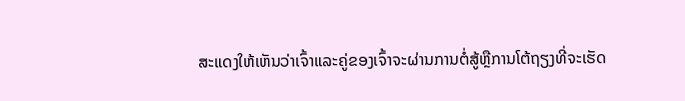ສະແດງໃຫ້ເຫັນວ່າເຈົ້າແລະຄູ່ຂອງເຈົ້າຈະຜ່ານການຕໍ່ສູ້ຫຼືການໂຕ້ຖຽງທີ່ຈະເຮັດ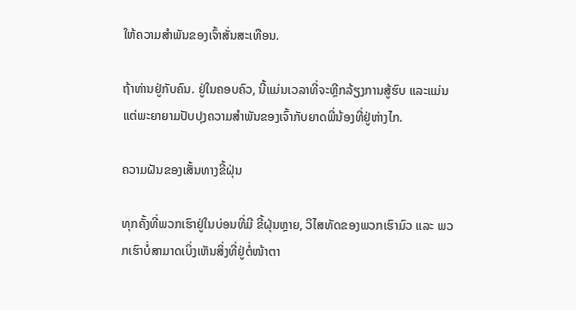ໃຫ້ຄວາມສໍາພັນຂອງເຈົ້າສັ່ນສະເທືອນ.

ຖ້າທ່ານຢູ່ກັບຄົນ. ຢູ່ໃນຄອບຄົວ, ນີ້ແມ່ນເວລາທີ່ຈະຫຼີກລ້ຽງການສູ້ຮົບ ແລະແມ່ນແຕ່ພະຍາຍາມປັບປຸງຄວາມສໍາພັນຂອງເຈົ້າກັບຍາດພີ່ນ້ອງທີ່ຢູ່ຫ່າງໄກ.

ຄວາມຝັນຂອງເສັ້ນທາງຂີ້ຝຸ່ນ

ທຸກຄັ້ງທີ່ພວກເຮົາຢູ່ໃນບ່ອນທີ່ມີ ຂີ້ຝຸ່ນຫຼາຍ, ວິໄສທັດຂອງພວກເຮົາມົວ ແລະ ພວກເຮົາບໍ່ສາມາດເບິ່ງເຫັນສິ່ງທີ່ຢູ່ຕໍ່ໜ້າຕາ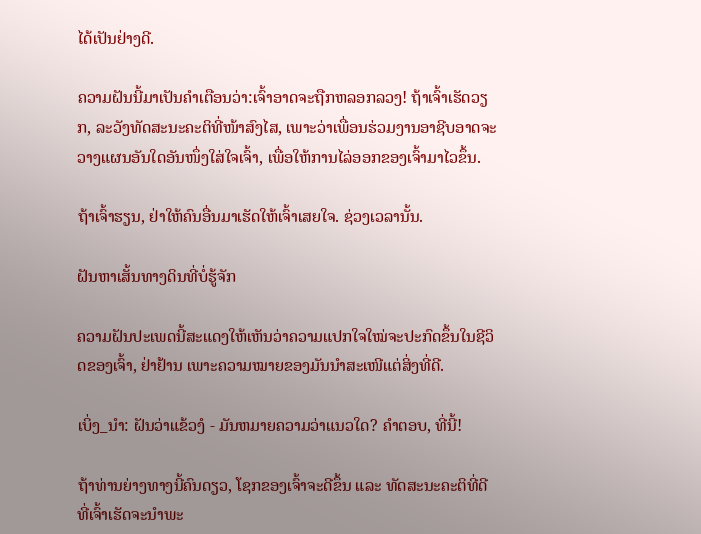ໄດ້ເປັນຢ່າງດີ.

ຄວາມຝັນນີ້ມາເປັນຄຳເຕືອນວ່າ:ເຈົ້າອາດຈະຖືກຫລອກລວງ! ຖ້າເຈົ້າເຮັດວຽກ, ລະວັງທັດສະນະຄະຕິທີ່ໜ້າສົງໄສ, ເພາະວ່າເພື່ອນຮ່ວມງານອາຊີບອາດຈະວາງແຜນອັນໃດອັນໜຶ່ງໃສ່ໃຈເຈົ້າ, ເພື່ອໃຫ້ການໄລ່ອອກຂອງເຈົ້າມາໄວຂຶ້ນ.

ຖ້າເຈົ້າຮຽນ, ຢ່າໃຫ້ຄົນອື່ນມາເຮັດໃຫ້ເຈົ້າເສຍໃຈ. ຊ່ວງເວລານັ້ນ.

ຝັນຫາເສັ້ນທາງດິນທີ່ບໍ່ຮູ້ຈັກ

ຄວາມຝັນປະເພດນີ້ສະແດງໃຫ້ເຫັນວ່າຄວາມແປກໃຈໃໝ່ຈະປະກົດຂຶ້ນໃນຊີວິດຂອງເຈົ້າ, ຢ່າຢ້ານ ເພາະຄວາມໝາຍຂອງມັນນຳສະເໜີແຕ່ສິ່ງທີ່ດີ.

ເບິ່ງ_ນຳ: ຝັນວ່າແຂ້ວງໍ - ມັນຫມາຍຄວາມວ່າແນວໃດ? ຄຳຕອບ, ທີ່ນີ້!

ຖ້າທ່ານຍ່າງທາງນີ້ຄົນດຽວ, ໂຊກຂອງເຈົ້າຈະດີຂຶ້ນ ແລະ ທັດສະນະຄະຕິທີ່ດີທີ່ເຈົ້າເຮັດຈະນໍາພະ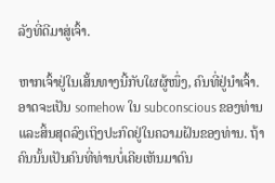ລັງທີ່ດີມາສູ່ເຈົ້າ.

ຫາກເຈົ້າຢູ່ໃນເສັ້ນທາງນີ້ກັບໃຜຜູ້ໜຶ່ງ, ຄົນທີ່ຢູ່ນຳເຈົ້າ. ອາດຈະເປັນ somehow ໃນ subconscious ຂອງທ່ານແລະສິ້ນສຸດລົງເຖິງປະກົດຢູ່ໃນຄວາມຝັນຂອງທ່ານ. ຖ້າຄົນນັ້ນເປັນຄົນທີ່ທ່ານບໍ່ເຄີຍເຫັນມາດົນ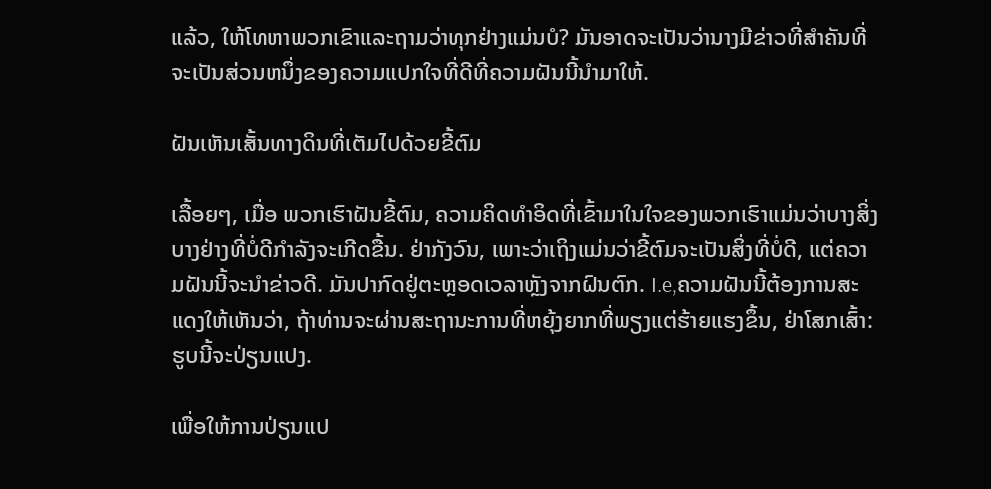ແລ້ວ, ໃຫ້ໂທຫາພວກເຂົາແລະຖາມວ່າທຸກຢ່າງແມ່ນບໍ? ມັນອາດຈະເປັນວ່ານາງມີຂ່າວທີ່ສໍາຄັນທີ່ຈະເປັນສ່ວນຫນຶ່ງຂອງຄວາມແປກໃຈທີ່ດີທີ່ຄວາມຝັນນີ້ນໍາມາໃຫ້.

ຝັນເຫັນເສັ້ນທາງດິນທີ່ເຕັມໄປດ້ວຍຂີ້ຕົມ

ເລື້ອຍໆ, ເມື່ອ ພວກເຮົາຝັນຂີ້ຕົມ, ຄວາມຄິດທໍາອິດທີ່ເຂົ້າມາໃນໃຈຂອງພວກເຮົາແມ່ນວ່າບາງສິ່ງບາງຢ່າງທີ່ບໍ່ດີກໍາລັງຈະເກີດຂື້ນ. ຢ່າກັງວົນ, ເພາະວ່າເຖິງແມ່ນວ່າຂີ້ຕົມຈະເປັນສິ່ງທີ່ບໍ່ດີ, ແຕ່ຄວາມຝັນນີ້ຈະນໍາຂ່າວດີ. ມັນປາກົດຢູ່ຕະຫຼອດເວລາຫຼັງຈາກຝົນຕົກ. I.e,ຄວາມຝັນນີ້ຕ້ອງການສະແດງໃຫ້ເຫັນວ່າ, ຖ້າທ່ານຈະຜ່ານສະຖານະການທີ່ຫຍຸ້ງຍາກທີ່ພຽງແຕ່ຮ້າຍແຮງຂຶ້ນ, ຢ່າໂສກເສົ້າ: ຮູບນີ້ຈະປ່ຽນແປງ.

ເພື່ອໃຫ້ການປ່ຽນແປ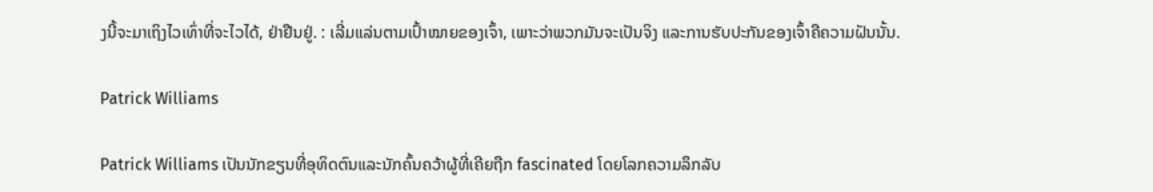ງນີ້ຈະມາເຖິງໄວເທົ່າທີ່ຈະໄວໄດ້, ຢ່າຢືນຢູ່. : ເລີ່ມແລ່ນຕາມເປົ້າໝາຍຂອງເຈົ້າ, ເພາະວ່າພວກມັນຈະເປັນຈິງ ແລະການຮັບປະກັນຂອງເຈົ້າຄືຄວາມຝັນນັ້ນ.

Patrick Williams

Patrick Williams ເປັນນັກຂຽນທີ່ອຸທິດຕົນແລະນັກຄົ້ນຄວ້າຜູ້ທີ່ເຄີຍຖືກ fascinated ໂດຍໂລກຄວາມລຶກລັບ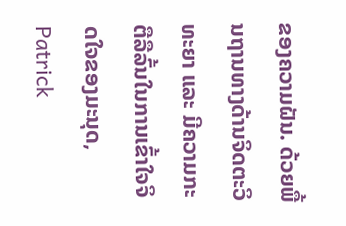ຂອງຄວາມຝັນ. ດ້ວຍພື້ນຖານທາງດ້ານຈິດຕະວິທະຍາ ແລະ ມີຄວາມກະຕືລືລົ້ນໃນການເຂົ້າໃຈຈິດໃຈຂອງມະນຸດ, Patrick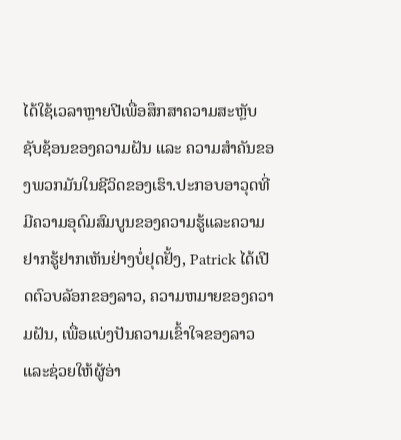ໄດ້ໃຊ້ເວລາຫຼາຍປີເພື່ອສຶກສາຄວາມສະຫຼັບຊັບຊ້ອນຂອງຄວາມຝັນ ແລະ ຄວາມສຳຄັນຂອງພວກມັນໃນຊີວິດຂອງເຮົາ.ປະກອບອາວຸດທີ່ມີຄວາມອຸດົມສົມບູນຂອງຄວາມຮູ້ແລະຄວາມຢາກຮູ້ຢາກເຫັນຢ່າງບໍ່ຢຸດຢັ້ງ, Patrick ໄດ້ເປີດຕົວບລັອກຂອງລາວ, ຄວາມຫມາຍຂອງຄວາມຝັນ, ເພື່ອແບ່ງປັນຄວາມເຂົ້າໃຈຂອງລາວແລະຊ່ວຍໃຫ້ຜູ້ອ່າ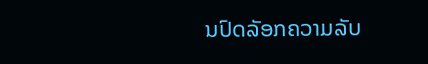ນປົດລັອກຄວາມລັບ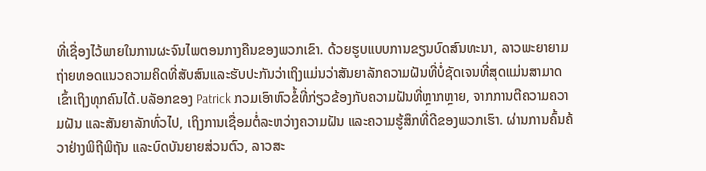ທີ່ເຊື່ອງໄວ້ພາຍໃນການຜະຈົນໄພຕອນກາງຄືນຂອງພວກເຂົາ. ດ້ວຍຮູບແບບການຂຽນບົດສົນທະນາ, ລາວພະຍາຍາມຖ່າຍທອດແນວຄວາມຄິດທີ່ສັບສົນແລະຮັບປະກັນວ່າເຖິງແມ່ນວ່າສັນຍາລັກຄວາມຝັນທີ່ບໍ່ຊັດເຈນທີ່ສຸດແມ່ນສາມາດເຂົ້າເຖິງທຸກຄົນໄດ້.ບລັອກຂອງ Patrick ກວມເອົາຫົວຂໍ້ທີ່ກ່ຽວຂ້ອງກັບຄວາມຝັນທີ່ຫຼາກຫຼາຍ, ຈາກການຕີຄວາມຄວາມຝັນ ແລະສັນຍາລັກທົ່ວໄປ, ເຖິງການເຊື່ອມຕໍ່ລະຫວ່າງຄວາມຝັນ ແລະຄວາມຮູ້ສຶກທີ່ດີຂອງພວກເຮົາ. ຜ່ານການຄົ້ນຄ້ວາຢ່າງພິຖີພິຖັນ ແລະບົດບັນຍາຍສ່ວນຕົວ, ລາວສະ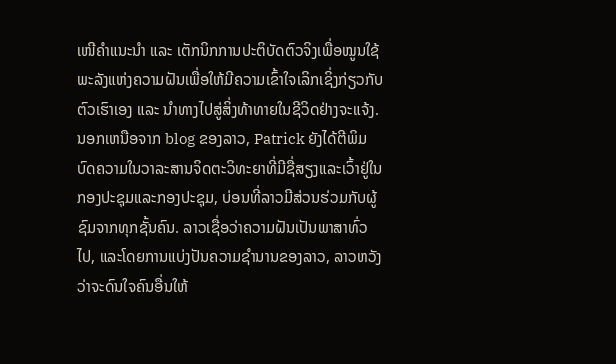ເໜີຄຳແນະນຳ ແລະ ເຕັກນິກການປະຕິບັດຕົວຈິງເພື່ອໝູນໃຊ້ພະລັງແຫ່ງຄວາມຝັນເພື່ອໃຫ້ມີຄວາມເຂົ້າໃຈເລິກເຊິ່ງກ່ຽວກັບຕົວເຮົາເອງ ແລະ ນຳທາງໄປສູ່ສິ່ງທ້າທາຍໃນຊີວິດຢ່າງຈະແຈ້ງ.ນອກເຫນືອຈາກ blog ຂອງລາວ, Patrick ຍັງໄດ້ຕີພິມບົດຄວາມໃນວາລະສານຈິດຕະວິທະຍາທີ່ມີຊື່ສຽງແລະເວົ້າຢູ່ໃນກອງປະຊຸມແລະກອງປະຊຸມ, ບ່ອນທີ່ລາວມີສ່ວນຮ່ວມກັບຜູ້ຊົມຈາກທຸກຊັ້ນຄົນ. ລາວເຊື່ອວ່າຄວາມຝັນເປັນພາສາທົ່ວໄປ, ແລະໂດຍການແບ່ງປັນຄວາມຊໍານານຂອງລາວ, ລາວຫວັງວ່າຈະດົນໃຈຄົນອື່ນໃຫ້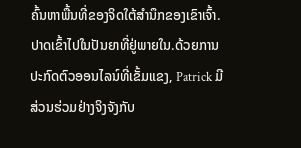ຄົ້ນຫາພື້ນທີ່ຂອງຈິດໃຕ້ສໍານຶກຂອງເຂົາເຈົ້າ.ປາດເຂົ້າໄປໃນປັນຍາທີ່ຢູ່ພາຍໃນ.ດ້ວຍການປະກົດຕົວອອນໄລນ໌ທີ່ເຂັ້ມແຂງ, Patrick ມີສ່ວນຮ່ວມຢ່າງຈິງຈັງກັບ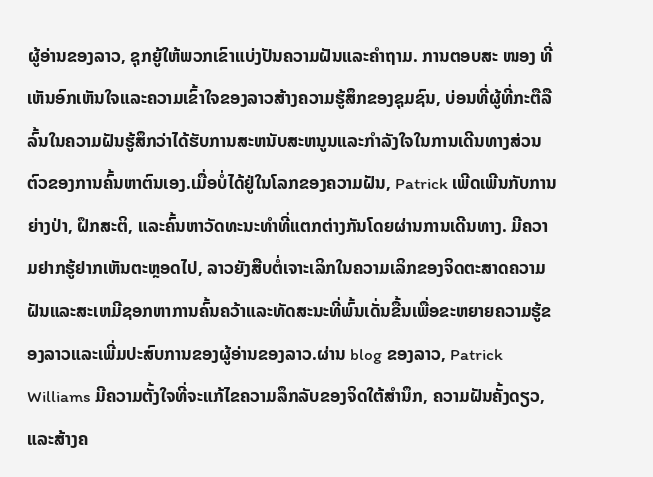ຜູ້ອ່ານຂອງລາວ, ຊຸກຍູ້ໃຫ້ພວກເຂົາແບ່ງປັນຄວາມຝັນແລະຄໍາຖາມ. ການຕອບສະ ໜອງ ທີ່ເຫັນອົກເຫັນໃຈແລະຄວາມເຂົ້າໃຈຂອງລາວສ້າງຄວາມຮູ້ສຶກຂອງຊຸມຊົນ, ບ່ອນທີ່ຜູ້ທີ່ກະຕືລືລົ້ນໃນຄວາມຝັນຮູ້ສຶກວ່າໄດ້ຮັບການສະຫນັບສະຫນູນແລະກໍາລັງໃຈໃນການເດີນທາງສ່ວນຕົວຂອງການຄົ້ນຫາຕົນເອງ.ເມື່ອບໍ່ໄດ້ຢູ່ໃນໂລກຂອງຄວາມຝັນ, Patrick ເພີດເພີນກັບການຍ່າງປ່າ, ຝຶກສະຕິ, ແລະຄົ້ນຫາວັດທະນະທໍາທີ່ແຕກຕ່າງກັນໂດຍຜ່ານການເດີນທາງ. ມີຄວາມຢາກຮູ້ຢາກເຫັນຕະຫຼອດໄປ, ລາວຍັງສືບຕໍ່ເຈາະເລິກໃນຄວາມເລິກຂອງຈິດຕະສາດຄວາມຝັນແລະສະເຫມີຊອກຫາການຄົ້ນຄວ້າແລະທັດສະນະທີ່ພົ້ນເດັ່ນຂື້ນເພື່ອຂະຫຍາຍຄວາມຮູ້ຂອງລາວແລະເພີ່ມປະສົບການຂອງຜູ້ອ່ານຂອງລາວ.ຜ່ານ blog ຂອງລາວ, Patrick Williams ມີຄວາມຕັ້ງໃຈທີ່ຈະແກ້ໄຂຄວາມລຶກລັບຂອງຈິດໃຕ້ສໍານຶກ, ຄວາມຝັນຄັ້ງດຽວ, ແລະສ້າງຄ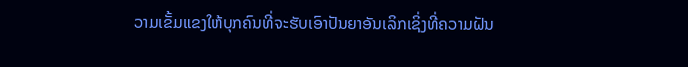ວາມເຂັ້ມແຂງໃຫ້ບຸກຄົນທີ່ຈະຮັບເອົາປັນຍາອັນເລິກເຊິ່ງທີ່ຄວາມຝັນ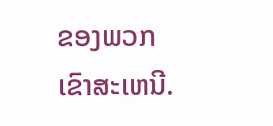ຂອງພວກເຂົາສະເຫນີ.